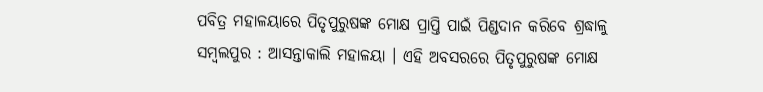ପବିତ୍ର ମହାଳୟାରେ ପିତୃପୁରୁଷଙ୍କ ମୋକ୍ଷ ପ୍ରାପ୍ତି ପାଇଁ ପିଣ୍ଡଦାନ କରିବେ ଶ୍ରଦ୍ଧାଳୁ
ସମ୍ବଲପୁର : ଆସନ୍ତାକାଲି ମହାଳୟା । ଏହି ଅବସରରେ ପିତୃପୁରୁଷଙ୍କ ମୋକ୍ଷ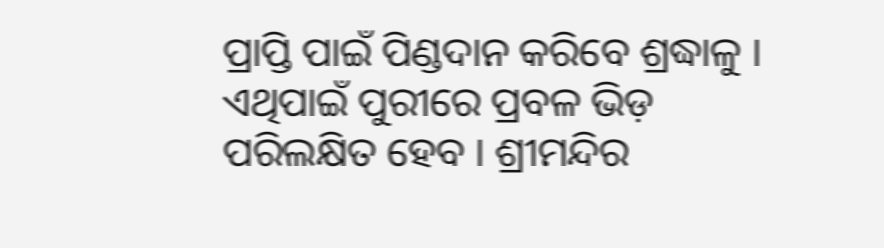ପ୍ରାପ୍ତି ପାଇଁ ପିଣ୍ଡଦାନ କରିବେ ଶ୍ରଦ୍ଧାଳୁ । ଏଥିପାଇଁ ପୁରୀରେ ପ୍ରବଳ ଭିଡ଼ ପରିଲକ୍ଷିତ ହେବ । ଶ୍ରୀମନ୍ଦିର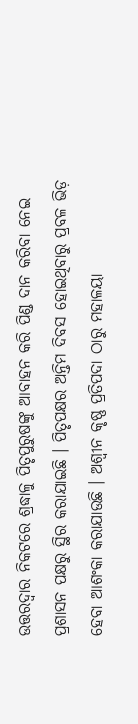ଉତ୍ତରଦ୍ବାର ନିକଟରେ ଶ୍ରଦ୍ଧାଳୁ ପିତୃପୁରୁଷଙ୍କୁ ଆବାହନ କରି ପିଣ୍ଡ ଦାନ କରିବା ନେଇ ପ୍ରଶାସନ ପକ୍ଷରୁ ସ୍ଥିର କରାଯାଇଛି । ପିତୃପକ୍ଷର ଅନ୍ତିମ ଦିବସ ହୋଇଥିବାରୁ ପ୍ରବଳ ଭିଡ଼ ହେବା ଆଶଂକା କରାଯାଉଛି । ଅଶ୍ବୀନ କୃଷ୍ଣ ପ୍ରତିପଦା ଠାରୁ ମହାଳୟା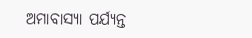ଅମାବାସ୍ୟା ପର୍ଯ୍ୟନ୍ତ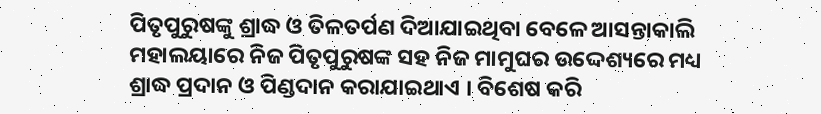ପିତୃପୁରୁଷଙ୍କୁ ଶ୍ରାଦ୍ଧ ଓ ତିଳତର୍ପଣ ଦିଆଯାଇଥିବା ବେଳେ ଆସନ୍ତାକାଲି ମହାଲୟାରେ ନିଜ ପିତୃପୁରୁଷଙ୍କ ସହ ନିଜ ମାମୁଘର ଉଦ୍ଦେଶ୍ୟରେ ମଧ୍ୟ ଶ୍ରାଦ୍ଧ ପ୍ରଦାନ ଓ ପିଣ୍ଡଦାନ କରାଯାଇଥାଏ । ବିଶେଷ କରି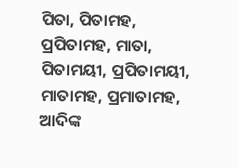ପିତା, ପିତାମହ, ପ୍ରପିତାମହ, ମାତା, ପିତାମୟୀ, ପ୍ରପିତାମୟୀ, ମାତାମହ, ପ୍ରମାତାମହ, ଆଦିଙ୍କ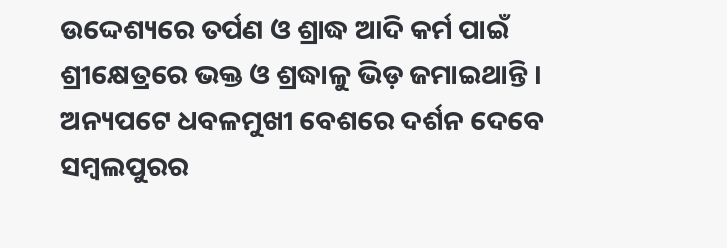ଉଦ୍ଦେଶ୍ୟରେ ତର୍ପଣ ଓ ଶ୍ରାଦ୍ଧ ଆଦି କର୍ମ ପାଇଁ ଶ୍ରୀକ୍ଷେତ୍ରରେ ଭକ୍ତ ଓ ଶ୍ରଦ୍ଧାଳୁ ଭିଡ଼ ଜମାଇଥାନ୍ତି ।
ଅନ୍ୟପଟେ ଧବଳମୁଖୀ ବେଶରେ ଦର୍ଶନ ଦେବେ ସମ୍ବଲପୁରର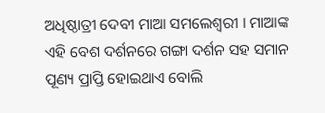ଅଧିଷ୍ଠାତ୍ରୀ ଦେବୀ ମାଆ ସମଲେଶ୍ବରୀ । ମାଆଙ୍କ ଏହି ବେଶ ଦର୍ଶନରେ ଗଙ୍ଗା ଦର୍ଶନ ସହ ସମାନ ପୂଣ୍ୟ ପ୍ରାପ୍ତି ହୋଇଥାଏ ବୋଲି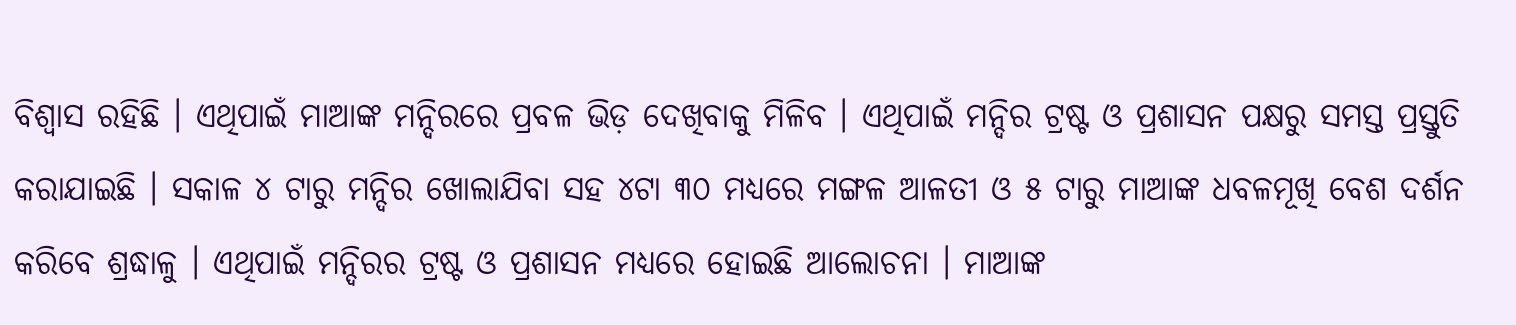ବିଶ୍ବାସ ରହିଛି । ଏଥିପାଇଁ ମାଆଙ୍କ ମନ୍ଦିରରେ ପ୍ରବଳ ଭିଡ଼ ଦେଖିବାକୁ ମିଳିବ । ଏଥିପାଇଁ ମନ୍ଦିର ଟ୍ରଷ୍ଟ ଓ ପ୍ରଶାସନ ପକ୍ଷରୁ ସମସ୍ତ ପ୍ରସ୍ତୁତି କରାଯାଇଛି । ସକାଳ ୪ ଟାରୁ ମନ୍ଦିର ଖୋଲାଯିବା ସହ ୪ଟା ୩୦ ମଧ୍ୟରେ ମଙ୍ଗଳ ଆଳତୀ ଓ ୫ ଟାରୁ ମାଆଙ୍କ ଧବଳମୂଖି ବେଶ ଦର୍ଶନ କରିବେ ଶ୍ରଦ୍ଧାଳୁ । ଏଥିପାଇଁ ମନ୍ଦିରର ଟ୍ରଷ୍ଟ ଓ ପ୍ରଶାସନ ମଧ୍ୟରେ ହୋଇଛି ଆଲୋଚନା । ମାଆଙ୍କ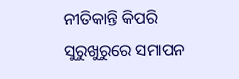ନୀତିକାନ୍ତି କିପରି ସୁରୁଖୁରୁରେ ସମାପନ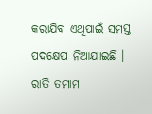କରାଯିବ ଏଥିପାଇଁ ସମସ୍ତ ପଦକ୍ଷେପ ନିଆଯାଇଛି । ରାତି ତମାମ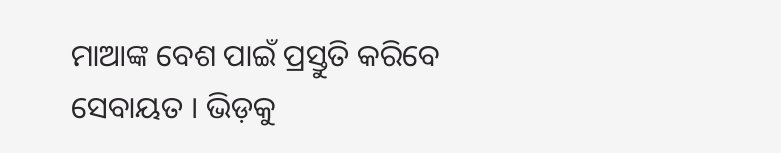ମାଆଙ୍କ ବେଶ ପାଇଁ ପ୍ରସ୍ତୁତି କରିବେ ସେବାୟତ । ଭିଡ଼କୁ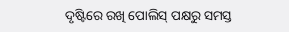ଦୃଷ୍ଟିରେ ରଖି ପୋଲିସ୍ ପକ୍ଷରୁ ସମସ୍ତ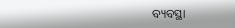ବ୍ୟବସ୍ଥା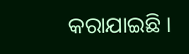କରାଯାଇଛି ।